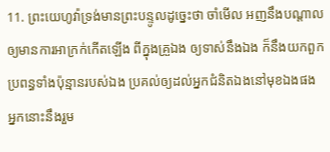11. ព្រះយេហូវ៉ាទ្រង់មានព្រះបន្ទូលដូច្នេះថា ចាំមើល អញនឹងបណ្តាលឲ្យមានការអាក្រក់កើតឡើង ពីក្នុងគ្រួឯង ឲ្យទាស់នឹងឯង ក៏នឹងយកពួកប្រពន្ធទាំងប៉ុន្មានរបស់ឯង ប្រគល់ឲ្យដល់អ្នកជំនិតឯងនៅមុខឯងផង អ្នកនោះនឹងរួម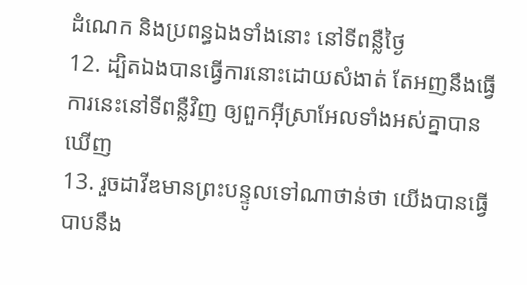ដំណេក និងប្រពន្ធឯងទាំងនោះ នៅទីពន្លឺថ្ងៃ
12. ដ្បិតឯងបានធ្វើការនោះដោយសំងាត់ តែអញនឹងធ្វើការនេះនៅទីពន្លឺវិញ ឲ្យពួកអ៊ីស្រាអែលទាំងអស់គ្នាបានឃើញ
13. រួចដាវីឌមានព្រះបន្ទូលទៅណាថាន់ថា យើងបានធ្វើបាបនឹង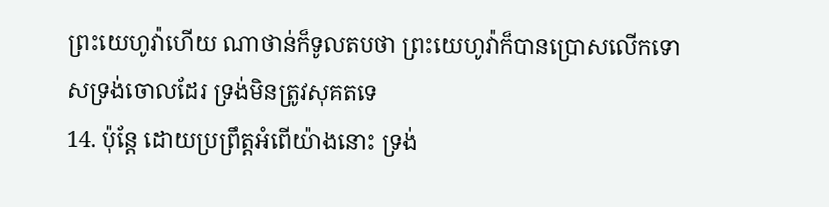ព្រះយេហូវ៉ាហើយ ណាថាន់ក៏ទូលតបថា ព្រះយេហូវ៉ាក៏បានប្រោសលើកទោសទ្រង់ចោលដែរ ទ្រង់មិនត្រូវសុគតទេ
14. ប៉ុន្តែ ដោយប្រព្រឹត្តអំពើយ៉ាងនោះ ទ្រង់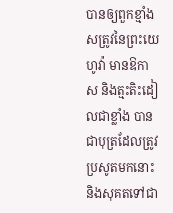បានឲ្យពួកខ្មាំងសត្រូវនៃព្រះយេហូវ៉ា មានឱកាស និងត្មះតិះដៀលជាខ្លាំង បានជាបុត្រដែលត្រូវប្រសូតមកនោះ និងសុគតទៅជា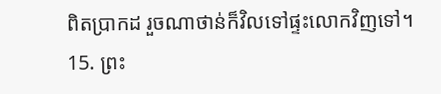ពិតប្រាកដ រួចណាថាន់ក៏វិលទៅផ្ទះលោកវិញទៅ។
15. ព្រះ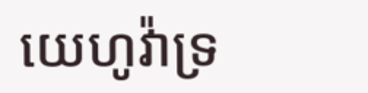យេហូវ៉ាទ្រ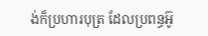ង់ក៏ប្រហារបុត្រ ដែលប្រពន្ធអ៊ូ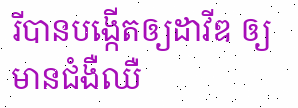រីបានបង្កើតឲ្យដាវីឌ ឲ្យមានជំងឺឈឺ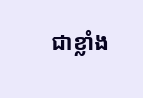ជាខ្លាំង